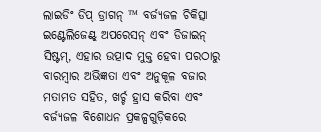ଲାଇଡିଂ ଡିପ୍ ଡ୍ରାଗନ୍ ™ ବର୍ଜ୍ୟଜଳ ଚିକିତ୍ସା ଇଣ୍ଟେଲିଜେଣ୍ଟ୍ ଅପରେସନ୍ ଏବଂ ଡିଜାଇନ୍ ସିଷ୍ଟମ୍, ଏହାର ଉତ୍ପାଦ ମୁକ୍ତ ହେବା ପରଠାରୁ ବାରମ୍ବାର ଅଭିଜ୍ଞତା ଏବଂ ଅନୁକୂଳ ବଜାର ମତାମତ ସହିତ, ଖର୍ଚ୍ଚ ହ୍ରାସ କରିବା ଏବଂ ବର୍ଜ୍ୟଜଳ ବିଶୋଧନ ପ୍ରକଳ୍ପଗୁଡ଼ିକରେ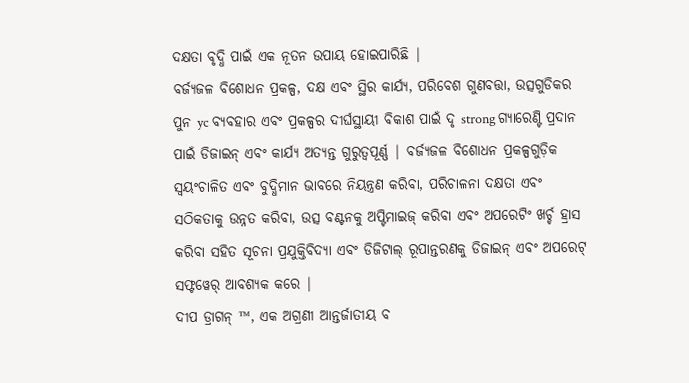ଦକ୍ଷତା ବୃଦ୍ଧି ପାଇଁ ଏକ ନୂତନ ଉପାୟ ହୋଇପାରିଛି |
ବର୍ଜ୍ୟଜଳ ବିଶୋଧନ ପ୍ରକଳ୍ପ, ଦକ୍ଷ ଏବଂ ସ୍ଥିର କାର୍ଯ୍ୟ, ପରିବେଶ ଗୁଣବତ୍ତା, ଉତ୍ସଗୁଡିକର ପୁନ yc ବ୍ୟବହାର ଏବଂ ପ୍ରକଳ୍ପର ଦୀର୍ଘସ୍ଥାୟୀ ବିକାଶ ପାଇଁ ଦୃ strong ଗ୍ୟାରେଣ୍ଟି ପ୍ରଦାନ ପାଇଁ ଡିଜାଇନ୍ ଏବଂ କାର୍ଯ୍ୟ ଅତ୍ୟନ୍ତ ଗୁରୁତ୍ୱପୂର୍ଣ୍ଣ | ବର୍ଜ୍ୟଜଳ ବିଶୋଧନ ପ୍ରକଳ୍ପଗୁଡ଼ିକ ସ୍ୱୟଂଚାଳିତ ଏବଂ ବୁଦ୍ଧିମାନ ଭାବରେ ନିୟନ୍ତ୍ରଣ କରିବା, ପରିଚାଳନା ଦକ୍ଷତା ଏବଂ ସଠିକତାକୁ ଉନ୍ନତ କରିବା, ଉତ୍ସ ବଣ୍ଟନକୁ ଅପ୍ଟିମାଇଜ୍ କରିବା ଏବଂ ଅପରେଟିଂ ଖର୍ଚ୍ଚ ହ୍ରାସ କରିବା ସହିତ ସୂଚନା ପ୍ରଯୁକ୍ତିବିଦ୍ୟା ଏବଂ ଡିଜିଟାଲ୍ ରୂପାନ୍ତରଣକୁ ଡିଜାଇନ୍ ଏବଂ ଅପରେଟ୍ ସଫ୍ଟୱେର୍ ଆବଶ୍ୟକ କରେ |
ଦୀପ ଡ୍ରାଗନ୍ ™, ଏକ ଅଗ୍ରଣୀ ଆନ୍ତର୍ଜାତୀୟ ବ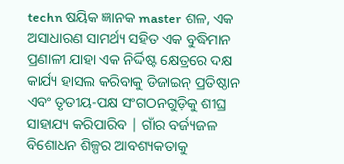techn ଷୟିକ ଜ୍ଞାନକ master ଶଳ, ଏକ ଅସାଧାରଣ ସାମର୍ଥ୍ୟ ସହିତ ଏକ ବୁଦ୍ଧିମାନ ପ୍ରଣାଳୀ ଯାହା ଏକ ନିର୍ଦ୍ଦିଷ୍ଟ କ୍ଷେତ୍ରରେ ଦକ୍ଷ କାର୍ଯ୍ୟ ହାସଲ କରିବାକୁ ଡିଜାଇନ୍ ପ୍ରତିଷ୍ଠାନ ଏବଂ ତୃତୀୟ-ପକ୍ଷ ସଂଗଠନଗୁଡ଼ିକୁ ଶୀଘ୍ର ସାହାଯ୍ୟ କରିପାରିବ | ଗାଁର ବର୍ଜ୍ୟଜଳ ବିଶୋଧନ ଶିଳ୍ପର ଆବଶ୍ୟକତାକୁ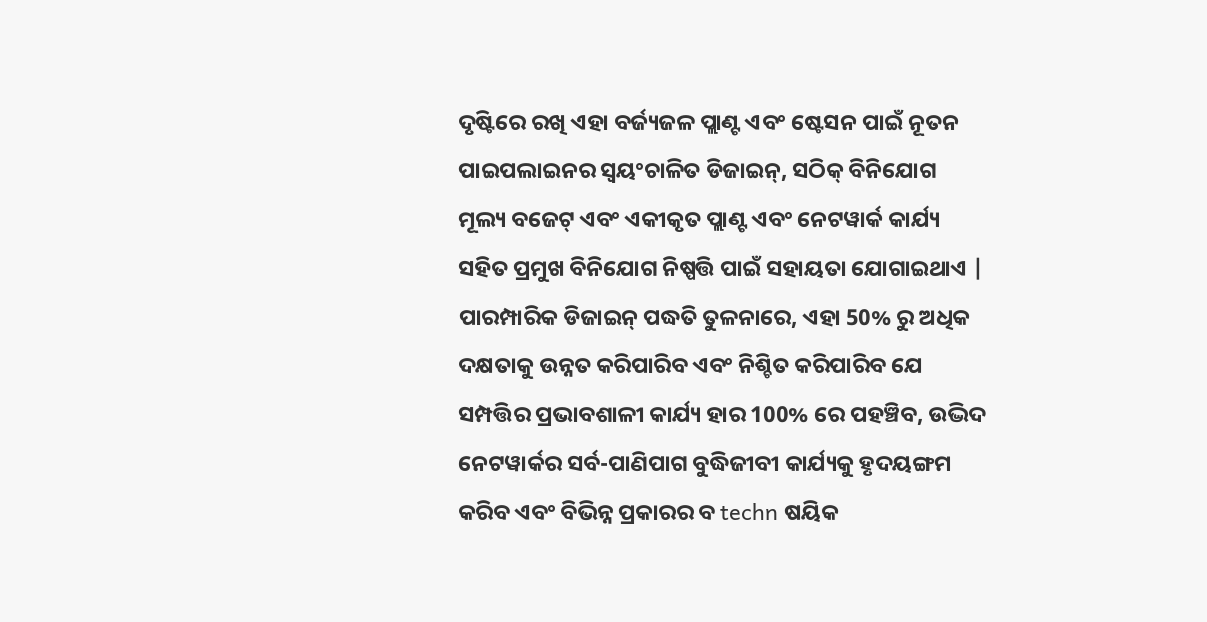ଦୃଷ୍ଟିରେ ରଖି ଏହା ବର୍ଜ୍ୟଜଳ ପ୍ଲାଣ୍ଟ ଏବଂ ଷ୍ଟେସନ ପାଇଁ ନୂତନ ପାଇପଲାଇନର ସ୍ୱୟଂଚାଳିତ ଡିଜାଇନ୍, ସଠିକ୍ ବିନିଯୋଗ ମୂଲ୍ୟ ବଜେଟ୍ ଏବଂ ଏକୀକୃତ ପ୍ଲାଣ୍ଟ ଏବଂ ନେଟୱାର୍କ କାର୍ଯ୍ୟ ସହିତ ପ୍ରମୁଖ ବିନିଯୋଗ ନିଷ୍ପତ୍ତି ପାଇଁ ସହାୟତା ଯୋଗାଇଥାଏ | ପାରମ୍ପାରିକ ଡିଜାଇନ୍ ପଦ୍ଧତି ତୁଳନାରେ, ଏହା 50% ରୁ ଅଧିକ ଦକ୍ଷତାକୁ ଉନ୍ନତ କରିପାରିବ ଏବଂ ନିଶ୍ଚିତ କରିପାରିବ ଯେ ସମ୍ପତ୍ତିର ପ୍ରଭାବଶାଳୀ କାର୍ଯ୍ୟ ହାର 100% ରେ ପହଞ୍ଚିବ, ଉଦ୍ଭିଦ ନେଟୱାର୍କର ସର୍ବ-ପାଣିପାଗ ବୁଦ୍ଧିଜୀବୀ କାର୍ଯ୍ୟକୁ ହୃଦୟଙ୍ଗମ କରିବ ଏବଂ ବିଭିନ୍ନ ପ୍ରକାରର ବ techn ଷୟିକ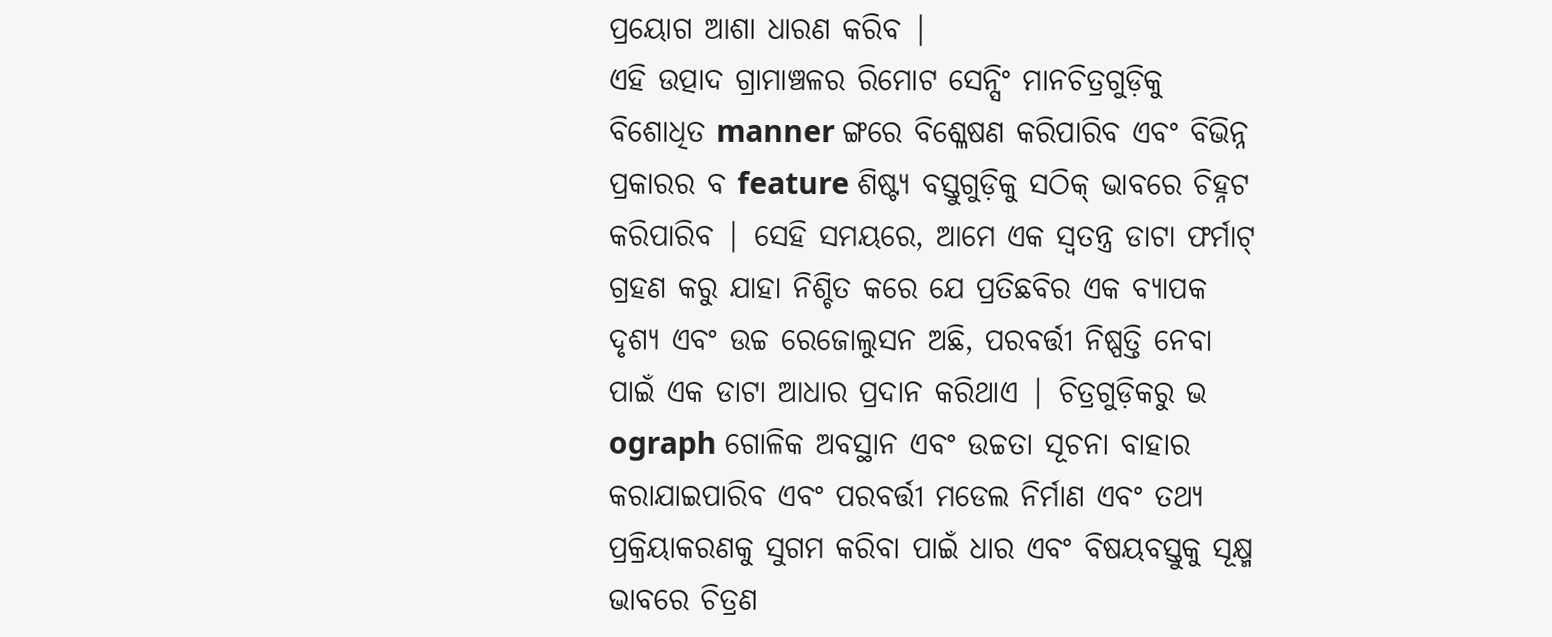ପ୍ରୟୋଗ ଆଶା ଧାରଣ କରିବ |
ଏହି ଉତ୍ପାଦ ଗ୍ରାମାଞ୍ଚଳର ରିମୋଟ ସେନ୍ସିଂ ମାନଚିତ୍ରଗୁଡ଼ିକୁ ବିଶୋଧିତ manner ଙ୍ଗରେ ବିଶ୍ଳେଷଣ କରିପାରିବ ଏବଂ ବିଭିନ୍ନ ପ୍ରକାରର ବ feature ଶିଷ୍ଟ୍ୟ ବସ୍ତୁଗୁଡ଼ିକୁ ସଠିକ୍ ଭାବରେ ଚିହ୍ନଟ କରିପାରିବ | ସେହି ସମୟରେ, ଆମେ ଏକ ସ୍ୱତନ୍ତ୍ର ଡାଟା ଫର୍ମାଟ୍ ଗ୍ରହଣ କରୁ ଯାହା ନିଶ୍ଚିତ କରେ ଯେ ପ୍ରତିଛବିର ଏକ ବ୍ୟାପକ ଦୃଶ୍ୟ ଏବଂ ଉଚ୍ଚ ରେଜୋଲୁସନ ଅଛି, ପରବର୍ତ୍ତୀ ନିଷ୍ପତ୍ତି ନେବା ପାଇଁ ଏକ ଡାଟା ଆଧାର ପ୍ରଦାନ କରିଥାଏ | ଚିତ୍ରଗୁଡ଼ିକରୁ ଭ ograph ଗୋଳିକ ଅବସ୍ଥାନ ଏବଂ ଉଚ୍ଚତା ସୂଚନା ବାହାର କରାଯାଇପାରିବ ଏବଂ ପରବର୍ତ୍ତୀ ମଡେଲ ନିର୍ମାଣ ଏବଂ ତଥ୍ୟ ପ୍ରକ୍ରିୟାକରଣକୁ ସୁଗମ କରିବା ପାଇଁ ଧାର ଏବଂ ବିଷୟବସ୍ତୁକୁ ସୂକ୍ଷ୍ମ ଭାବରେ ଚିତ୍ରଣ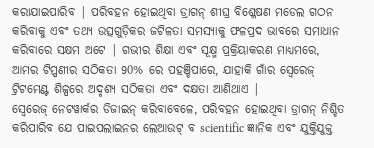କରାଯାଇପାରିବ | ପରିବହନ ହୋଇଥିବା ଡ୍ରାଗନ୍ ଶୀଘ୍ର ବିଶ୍ଳେଷଣ ମଡେଲ ଗଠନ କରିବାକୁ ଏବଂ ତଥ୍ୟ ଉତ୍ସଗୁଡ଼ିକର ଜଟିଳତା ସମସ୍ୟାକୁ ଫଳପ୍ରଦ ଭାବରେ ସମାଧାନ କରିବାରେ ସକ୍ଷମ ଅଟେ | ଗଭୀର ଶିକ୍ଷା ଏବଂ ସୂକ୍ଷ୍ମ ପ୍ରକ୍ରିୟାକରଣ ମାଧ୍ୟମରେ, ଆମର ଟିପ୍ପଣୀର ସଠିକତା 90% ରେ ପହଞ୍ଚିପାରେ, ଯାହାକି ଗାଁର ସ୍ୱେରେଜ୍ ଟ୍ରିଟମେଣ୍ଟ ଶିଳ୍ପରେ ଅଦୃଶ୍ୟ ସଠିକତା ଏବଂ ଦକ୍ଷତା ଆଣିଥାଏ |
ସ୍ବେରେଜ୍ ନେଟୱାର୍କର ଡିଜାଇନ୍ କରିବାବେଳେ, ପରିବହନ ହୋଇଥିବା ଡ୍ରାଗନ୍ ନିଶ୍ଚିତ କରିପାରିବ ଯେ ପାଇପଲାଇନର ଲେଆଉଟ୍ ବ scientific ଜ୍ଞାନିକ ଏବଂ ଯୁକ୍ତିଯୁକ୍ତ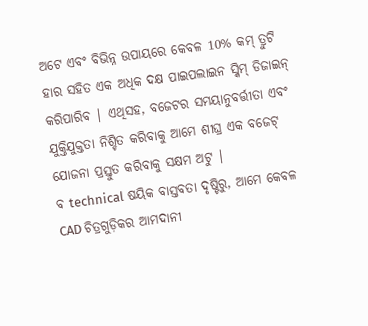ଅଟେ ଏବଂ ବିଭିନ୍ନ ଉପାୟରେ କେବଳ 10% କମ୍ ତ୍ରୁଟି ହାର ସହିତ ଏକ ଅଧିକ ଦକ୍ଷ ପାଇପଲାଇନ ସ୍କିମ୍ ଡିଜାଇନ୍ କରିପାରିବ | ଏଥିସହ, ବଜେଟର ସମୟାନୁବର୍ତ୍ତୀତା ଏବଂ ଯୁକ୍ତିଯୁକ୍ତତା ନିଶ୍ଚିତ କରିବାକୁ ଆମେ ଶୀଘ୍ର ଏକ ବଜେଟ୍ ଯୋଜନା ପ୍ରସ୍ତୁତ କରିବାକୁ ସକ୍ଷମ ଅଟୁ |
ବ technical ଷୟିକ ବାସ୍ତବତା ଦୃଷ୍ଟିରୁ, ଆମେ କେବଳ CAD ଚିତ୍ରଗୁଡ଼ିକର ଆମଦାନୀ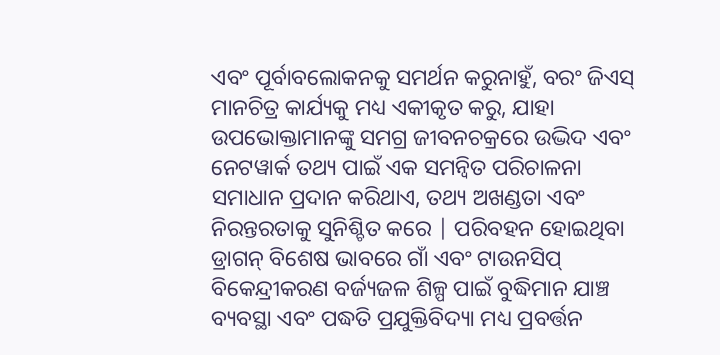ଏବଂ ପୂର୍ବାବଲୋକନକୁ ସମର୍ଥନ କରୁନାହୁଁ, ବରଂ ଜିଏସ୍ ମାନଚିତ୍ର କାର୍ଯ୍ୟକୁ ମଧ୍ୟ ଏକୀକୃତ କରୁ, ଯାହା ଉପଭୋକ୍ତାମାନଙ୍କୁ ସମଗ୍ର ଜୀବନଚକ୍ରରେ ଉଦ୍ଭିଦ ଏବଂ ନେଟୱାର୍କ ତଥ୍ୟ ପାଇଁ ଏକ ସମନ୍ୱିତ ପରିଚାଳନା ସମାଧାନ ପ୍ରଦାନ କରିଥାଏ, ତଥ୍ୟ ଅଖଣ୍ଡତା ଏବଂ ନିରନ୍ତରତାକୁ ସୁନିଶ୍ଚିତ କରେ | ପରିବହନ ହୋଇଥିବା ଡ୍ରାଗନ୍ ବିଶେଷ ଭାବରେ ଗାଁ ଏବଂ ଟାଉନସିପ୍ ବିକେନ୍ଦ୍ରୀକରଣ ବର୍ଜ୍ୟଜଳ ଶିଳ୍ପ ପାଇଁ ବୁଦ୍ଧିମାନ ଯାଞ୍ଚ ବ୍ୟବସ୍ଥା ଏବଂ ପଦ୍ଧତି ପ୍ରଯୁକ୍ତିବିଦ୍ୟା ମଧ୍ୟ ପ୍ରବର୍ତ୍ତନ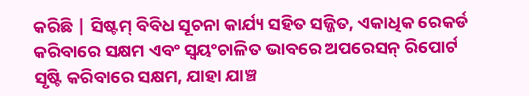କରିଛି | ସିଷ୍ଟମ୍ ବିବିଧ ସୂଚନା କାର୍ଯ୍ୟ ସହିତ ସଜ୍ଜିତ, ଏକାଧିକ ରେକର୍ଡ କରିବାରେ ସକ୍ଷମ ଏବଂ ସ୍ୱୟଂଚାଳିତ ଭାବରେ ଅପରେସନ୍ ରିପୋର୍ଟ ସୃଷ୍ଟି କରିବାରେ ସକ୍ଷମ, ଯାହା ଯାଞ୍ଚ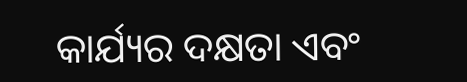କାର୍ଯ୍ୟର ଦକ୍ଷତା ଏବଂ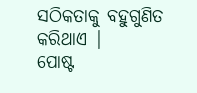ସଠିକତାକୁ ବହୁଗୁଣିତ କରିଥାଏ |
ପୋଷ୍ଟ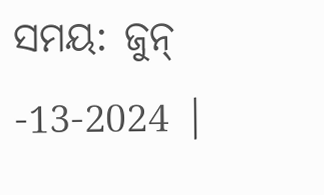ସମୟ: ଜୁନ୍ -13-2024 |